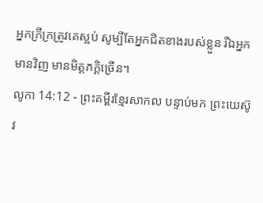អ្នកក្រីក្រត្រូវគេស្អប់ សូម្បីតែអ្នកជិតខាងរបស់ខ្លួន រីឯអ្នកមានវិញ មានមិត្តភក្ដិច្រើន។
លូកា 14:12 - ព្រះគម្ពីរខ្មែរសាកល បន្ទាប់មក ព្រះយេស៊ូវ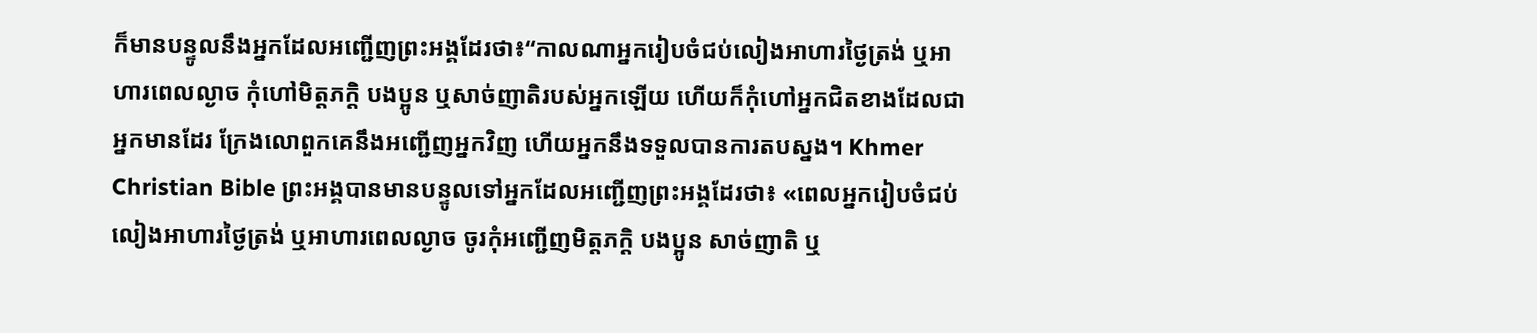ក៏មានបន្ទូលនឹងអ្នកដែលអញ្ជើញព្រះអង្គដែរថា៖“កាលណាអ្នករៀបចំជប់លៀងអាហារថ្ងៃត្រង់ ឬអាហារពេលល្ងាច កុំហៅមិត្តភក្ដិ បងប្អូន ឬសាច់ញាតិរបស់អ្នកឡើយ ហើយក៏កុំហៅអ្នកជិតខាងដែលជាអ្នកមានដែរ ក្រែងលោពួកគេនឹងអញ្ជើញអ្នកវិញ ហើយអ្នកនឹងទទួលបានការតបស្នង។ Khmer Christian Bible ព្រះអង្គបានមានបន្ទូលទៅអ្នកដែលអញ្ជើញព្រះអង្គដែរថា៖ «ពេលអ្នករៀបចំជប់លៀងអាហារថ្ងៃត្រង់ ឬអាហារពេលល្ងាច ចូរកុំអញ្ជើញមិត្ដភក្ដិ បងប្អូន សាច់ញាតិ ឬ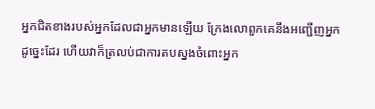អ្នកជិតខាងរបស់អ្នកដែលជាអ្នកមានឡើយ ក្រែងលោពួកគេនឹងអញ្ជើញអ្នកដូច្នេះដែរ ហើយវាក៏ត្រលប់ជាការតបស្នងចំពោះអ្នក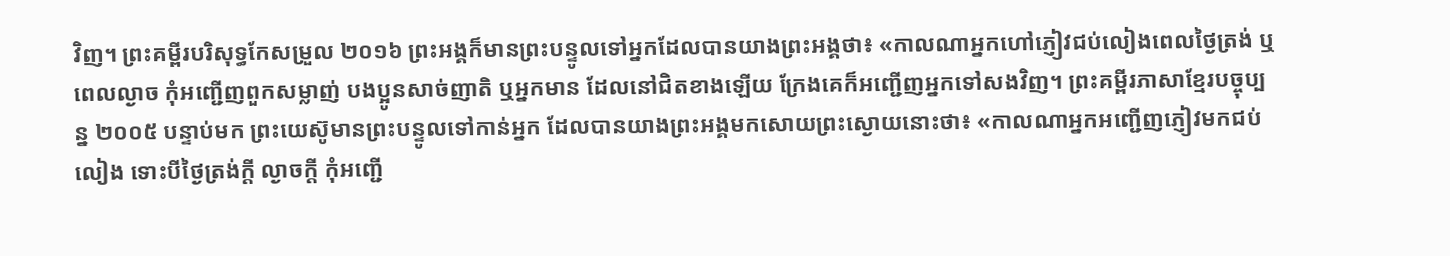វិញ។ ព្រះគម្ពីរបរិសុទ្ធកែសម្រួល ២០១៦ ព្រះអង្គក៏មានព្រះបន្ទូលទៅអ្នកដែលបានយាងព្រះអង្គថា៖ «កាលណាអ្នកហៅភ្ញៀវជប់លៀងពេលថ្ងៃត្រង់ ឬពេលល្ងាច កុំអញ្ជើញពួកសម្លាញ់ បងប្អូនសាច់ញាតិ ឬអ្នកមាន ដែលនៅជិតខាងឡើយ ក្រែងគេក៏អញ្ជើញអ្នកទៅសងវិញ។ ព្រះគម្ពីរភាសាខ្មែរបច្ចុប្បន្ន ២០០៥ បន្ទាប់មក ព្រះយេស៊ូមានព្រះបន្ទូលទៅកាន់អ្នក ដែលបានយាងព្រះអង្គមកសោយព្រះស្ងោយនោះថា៖ «កាលណាអ្នកអញ្ជើញភ្ញៀវមកជប់លៀង ទោះបីថ្ងៃត្រង់ក្ដី ល្ងាចក្ដី កុំអញ្ជើ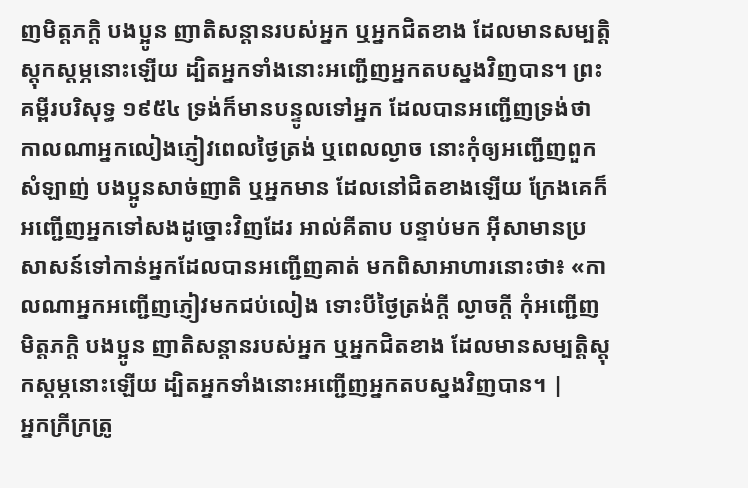ញមិត្តភក្ដិ បងប្អូន ញាតិសន្ដានរបស់អ្នក ឬអ្នកជិតខាង ដែលមានសម្បត្តិស្ដុកស្ដម្ភនោះឡើយ ដ្បិតអ្នកទាំងនោះអញ្ជើញអ្នកតបស្នងវិញបាន។ ព្រះគម្ពីរបរិសុទ្ធ ១៩៥៤ ទ្រង់ក៏មានបន្ទូលទៅអ្នក ដែលបានអញ្ជើញទ្រង់ថា កាលណាអ្នកលៀងភ្ញៀវពេលថ្ងៃត្រង់ ឬពេលល្ងាច នោះកុំឲ្យអញ្ជើញពួកសំឡាញ់ បងប្អូនសាច់ញាតិ ឬអ្នកមាន ដែលនៅជិតខាងឡើយ ក្រែងគេក៏អញ្ជើញអ្នកទៅសងដូច្នោះវិញដែរ អាល់គីតាប បន្ទាប់មក អ៊ីសាមានប្រសាសន៍ទៅកាន់អ្នកដែលបានអញ្ជើញគាត់ មកពិសាអាហារនោះថា៖ «កាលណាអ្នកអញ្ជើញភ្ញៀវមកជប់លៀង ទោះបីថ្ងៃត្រង់ក្ដី ល្ងាចក្ដី កុំអញ្ជើញមិត្ដភក្ដិ បងប្អូន ញាតិសន្ដានរបស់អ្នក ឬអ្នកជិតខាង ដែលមានសម្បត្តិស្ដុកស្ដម្ភនោះឡើយ ដ្បិតអ្នកទាំងនោះអញ្ជើញអ្នកតបស្នងវិញបាន។ |
អ្នកក្រីក្រត្រូ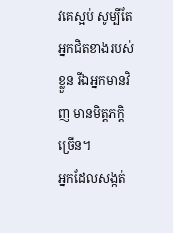វគេស្អប់ សូម្បីតែអ្នកជិតខាងរបស់ខ្លួន រីឯអ្នកមានវិញ មានមិត្តភក្ដិច្រើន។
អ្នកដែលសង្កត់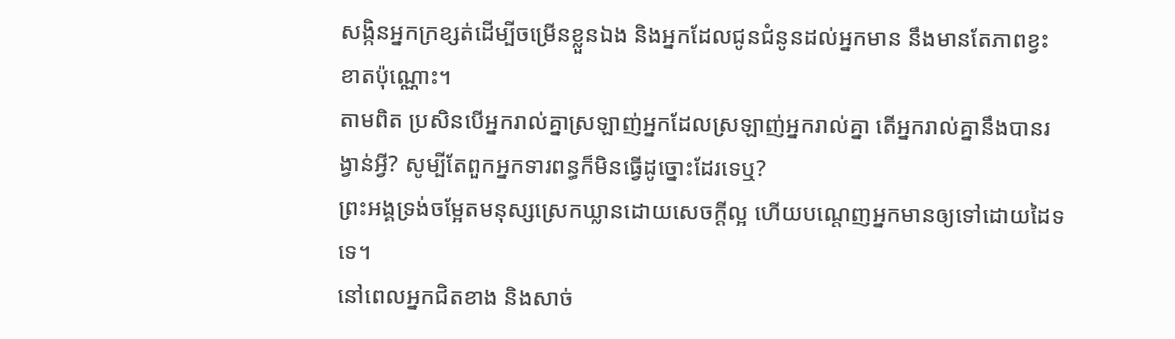សង្កិនអ្នកក្រខ្សត់ដើម្បីចម្រើនខ្លួនឯង និងអ្នកដែលជូនជំនូនដល់អ្នកមាន នឹងមានតែភាពខ្វះខាតប៉ុណ្ណោះ។
តាមពិត ប្រសិនបើអ្នករាល់គ្នាស្រឡាញ់អ្នកដែលស្រឡាញ់អ្នករាល់គ្នា តើអ្នករាល់គ្នានឹងបានរង្វាន់អ្វី? សូម្បីតែពួកអ្នកទារពន្ធក៏មិនធ្វើដូច្នោះដែរទេឬ?
ព្រះអង្គទ្រង់ចម្អែតមនុស្សស្រេកឃ្លានដោយសេចក្ដីល្អ ហើយបណ្ដេញអ្នកមានឲ្យទៅដោយដៃទទេ។
នៅពេលអ្នកជិតខាង និងសាច់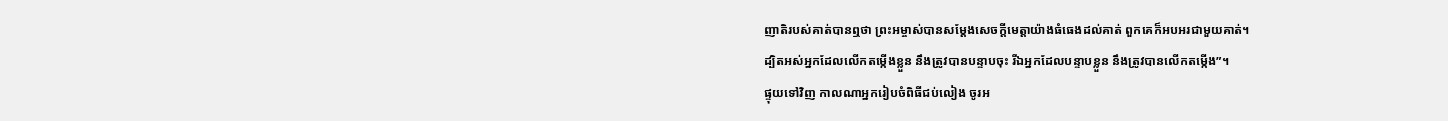ញាតិរបស់គាត់បានឮថា ព្រះអម្ចាស់បានសម្ដែងសេចក្ដីមេត្តាយ៉ាងធំធេងដល់គាត់ ពួកគេក៏អបអរជាមួយគាត់។
ដ្បិតអស់អ្នកដែលលើកតម្កើងខ្លួន នឹងត្រូវបានបន្ទាបចុះ រីឯអ្នកដែលបន្ទាបខ្លួន នឹងត្រូវបានលើកតម្កើង”។
ផ្ទុយទៅវិញ កាលណាអ្នករៀបចំពិធីជប់លៀង ចូរអ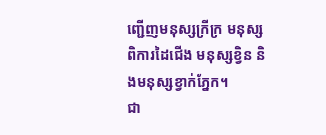ញ្ជើញមនុស្សក្រីក្រ មនុស្សពិការដៃជើង មនុស្សខ្វិន និងមនុស្សខ្វាក់ភ្នែក។
ជា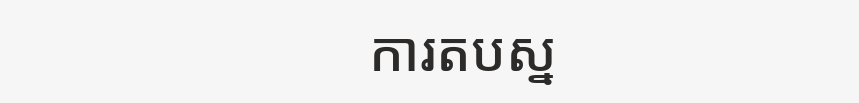ការតបស្ន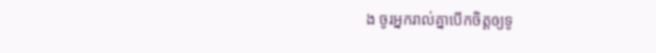ង ចូរអ្នករាល់គ្នាបើកចិត្តឲ្យទូ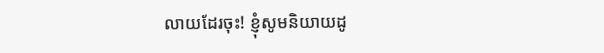លាយដែរចុះ! ខ្ញុំសូមនិយាយដូ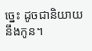ច្នេះ ដូចជានិយាយនឹងកូន។